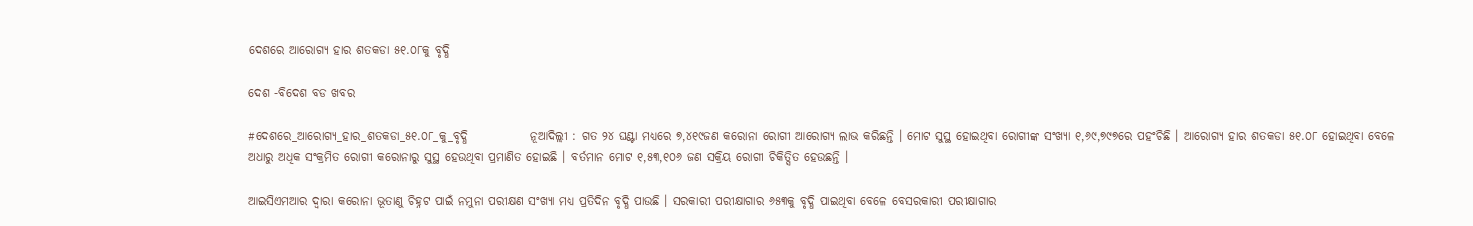ଦେଶରେ ଆରୋଗ୍ୟ ହାର ଶତକଡା ୫୧.୦୮କୁ ବୃଦ୍ଧି

ଦେଶ -ବିଦେଶ ବଡ ଖବର

#ଦେଶରେ_ଆରୋଗ୍ୟ_ହାର_ଶତକଡା_୫୧.୦୮_କୁ_ବୃଦ୍ଧି             ନୂଆଦିଲ୍ଲୀ : ଗତ ୨୪ ଘଣ୍ଟା ମଧ୍ୟରେ ୭,୪୧୯ଜଣ କରୋନା ରୋଗୀ ଆରୋଗ୍ୟ ଲାଭ କରିଛନ୍ତି । ମୋଟ ସୁସ୍ଥ ହୋଇଥିବା ରୋଗୀଙ୍କ ସଂଖ୍ୟା ୧,୬୯,୭୯୭ରେ ପହଂଚିଛି । ଆରୋଗ୍ୟ ହାର ଶତକଡା ୫୧.୦୮ ହୋଇଥିବା ବେଳେ ଅଧାରୁ ଅଧିକ ସଂକ୍ରମିତ ରୋଗୀ କରୋନାରୁ ସୁସ୍ଥ ହେଉଥିବା ପ୍ରମାଣିତ ହୋଇଛି । ବର୍ତମାନ ମୋଟ ୧,୫୩,୧୦୬ ଜଣ ସକ୍ରିୟ ରୋଗୀ ଚିକିତ୍ସିତ ହେଉଛନ୍ତି ।

ଆଇସିଏମଆର ଦ୍ୱାରା କରୋନା ଭୂତାଣୁ ଚିହ୍ନଟ ପାଇଁ ନମୁନା ପରୀକ୍ଷଣ ସଂଖ୍ୟା ମଧ୍ୟ ପ୍ରତିଦିନ ବୃଦ୍ଧି ପାଉଛି । ସରକାରୀ ପରୀକ୍ଷାଗାର ୬୫୩କୁ ବୃଦ୍ଧି ପାଇଥିବା ବେଳେ ବେସରକାରୀ ପରୀକ୍ଷାଗାର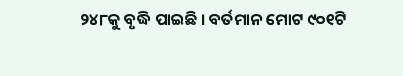୨୪୮କୁ ବୃଦ୍ଧି ପାଇଛି । ବର୍ତମାନ ମୋଟ ୯୦୧ଟି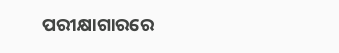ପରୀକ୍ଷାଗାରରେ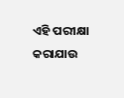ଏହି ପରୀକ୍ଷା କରାଯାଉ